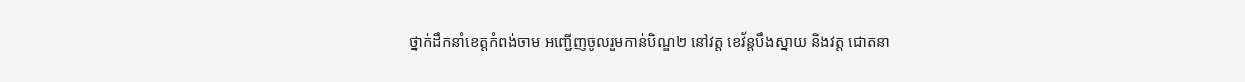ថ្នាក់ដឹកនាំខេត្តកំពង់ចាម អញ្ជើញចូលរួមកាន់បិណ្ឌ២ នៅវត្ត ខេវ័ន្តបឹងស្នាយ និងវត្ត ជោតនា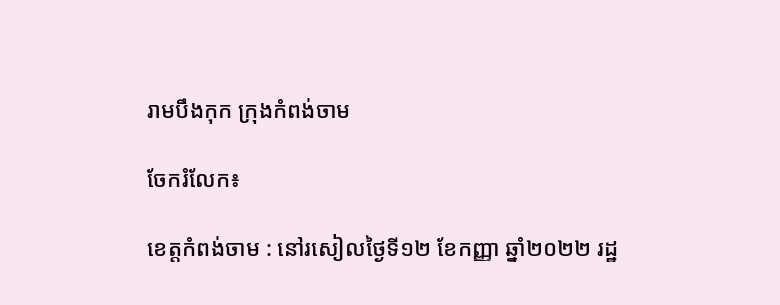រាមបឹងកុក ក្រុងកំពង់ចាម

ចែករំលែក៖

ខេត្តកំពង់ចាម : នៅរសៀលថ្ងៃទី១២ ខែកញ្ញា ឆ្នាំ២០២២ រដ្ឋ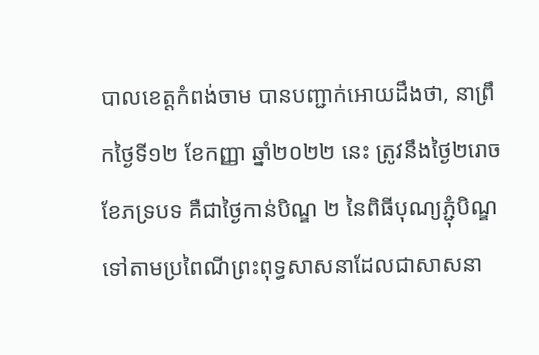បាលខេត្តកំពង់ចាម បានបញ្ជាក់អោយដឹងថា, នាព្រឹកថ្ងៃទី១២ ខែកញ្ញា ឆ្នាំ២០២២ នេះ ត្រូវនឹងថ្ងៃ២រោច ខែភទ្របទ គឺជាថ្ងៃកាន់បិណ្ឌ ២ នៃពិធីបុណ្យភ្ជុំបិណ្ឌ ទៅតាមប្រពៃណីព្រះពុទ្ធសាសនាដែលជាសាសនា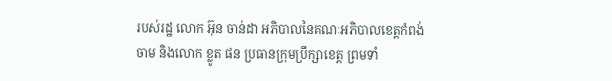របស់រដ្ឋ លោក អ៊ុន ចាន់ដា អភិបាលនៃគណៈអភិបាលខេត្តកំពង់ចាម និងលោក ខ្លូត ផន ប្រធានក្រុមប្រឹក្សាខេត្ត ព្រមទាំ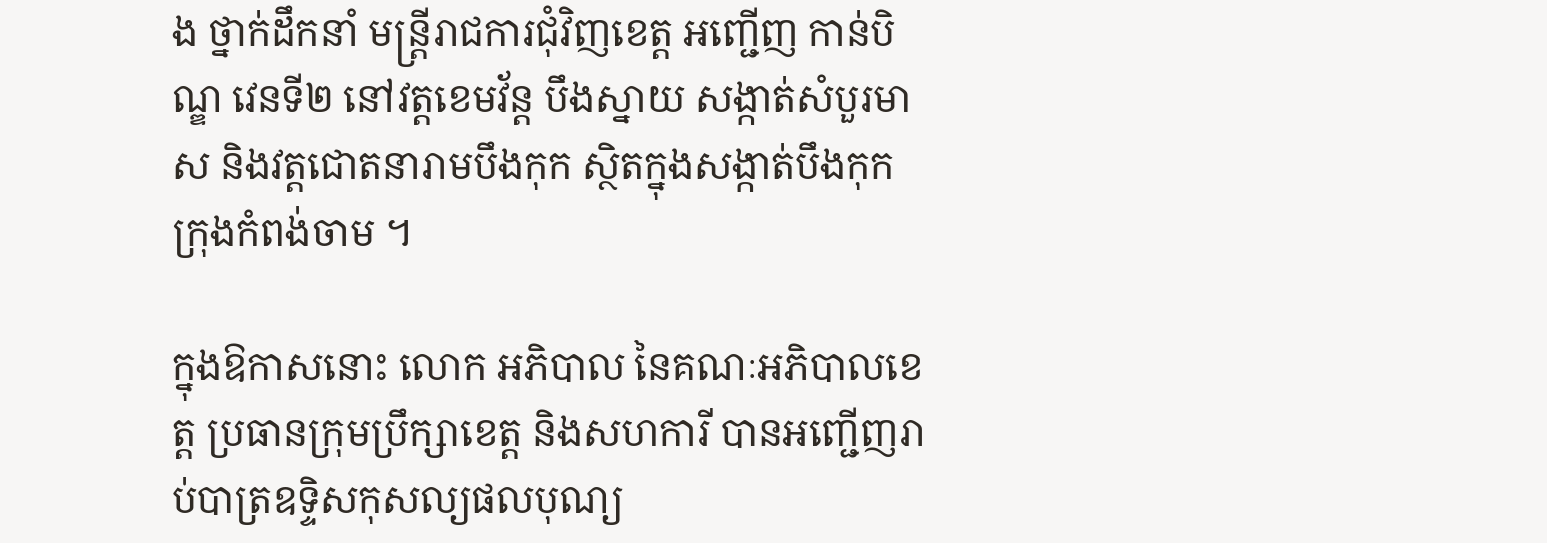ង ថ្នាក់ដឹកនាំ មន្ត្រីរាជការជុំវិញខេត្ត អញ្ជេីញ កាន់បិណ្ឌ វេនទី២ នៅវត្តខេមវ័ន្ត បឹងស្នាយ សង្កាត់សំបួរមាស និងវត្តជោតនារាមបឹងកុក ស្ថិតក្នុងសង្កាត់បឹងកុក ក្រុងកំពង់ចាម ។

ក្នុងឱកាសនោះ លោក អភិបាល នៃគណៈអភិបាលខេត្ត ប្រធានក្រុមប្រឹក្សាខេត្ត និងសហការី បានអញ្ជើញរាប់បាត្រឧទ្ទិសកុសល្យផលបុណ្យ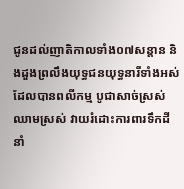ជូនដល់ញាតិកាលទាំង០៧សន្តាន និងដួងព្រលឹងយុទ្ធជនយុទ្ធនារីទាំងអស់ដែលបានពលីកម្ម បូជាសាច់ស្រស់ឈាមស្រស់ វាយរំដោះការពារទឹកដី នាំ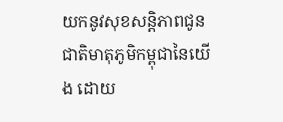យកនូវសុខសន្តិភាពជូនជាតិមាតុភូមិកម្ពុជានៃយើង ដោយ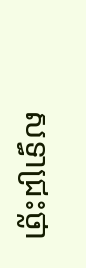សទ្ធាជ្រះថ្លា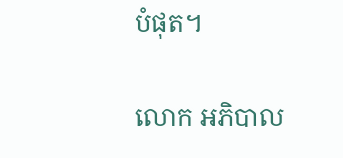បំផុត។

លោក អភិបាល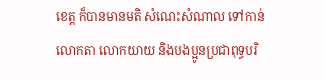ខេត្ត ក៏បានមានមតិ សំណេះសំណាល ទៅកាន់លោកតា លោកយាយ និងបងប្អូនប្រជាពុទ្ធបរិ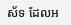ស័ទ ដែលអ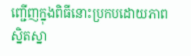ញ្ជើញក្នុងពិធីនោះប្រកបដោយភាព ស្និតស្នា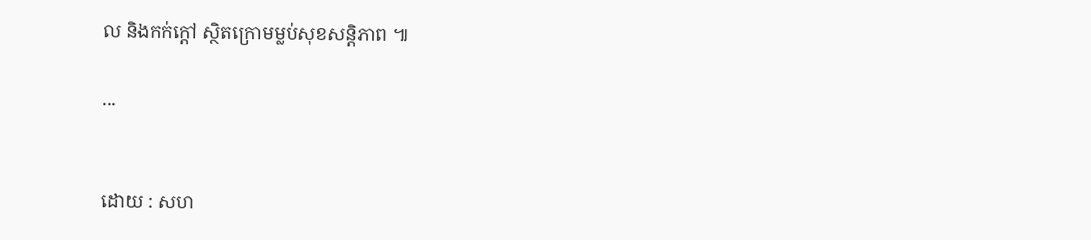ល និងកក់ក្តៅ ស្ថិតក្រោមម្លប់សុខសន្តិភាព ៕

...


ដោយ : សហ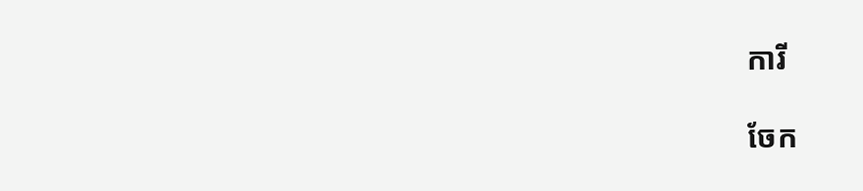ការី

ចែក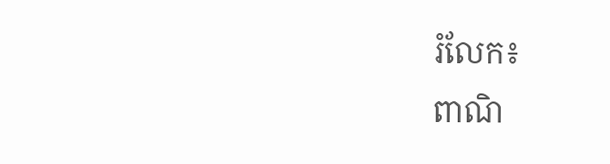រំលែក៖
ពាណិ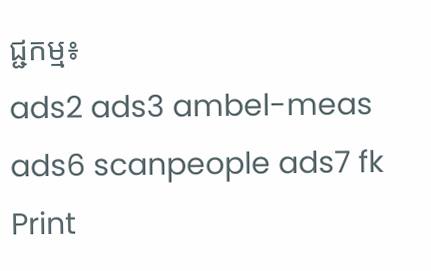ជ្ជកម្ម៖
ads2 ads3 ambel-meas ads6 scanpeople ads7 fk Print